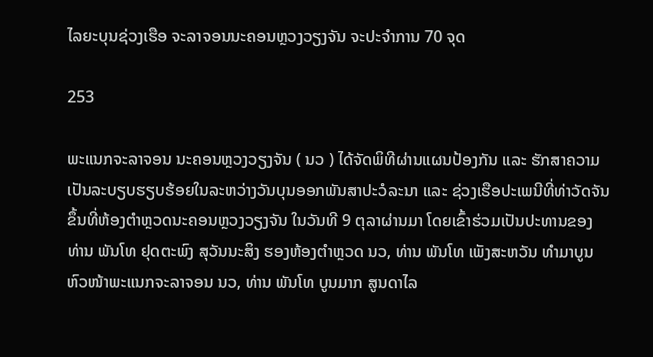ໄລຍະບຸນຊ່ວງເຮືອ ຈະລາຈອນນະຄອນຫຼວງວຽງຈັນ ຈະປະຈຳການ 70 ຈຸດ

253

ພະແນກຈະລາຈອນ ນະຄອນຫຼວງວຽງຈັນ ( ນວ ) ໄດ້ຈັດພິທີຜ່ານແຜນປ້ອງກັນ ແລະ ຮັກສາຄວາມເປັນລະບຽບຮຽບຮ້ອຍໃນລະຫວ່າງວັນບຸນອອກພັນສາປະວໍລະນາ ແລະ ຊ່ວງເຮືອປະເພນີທີ່ທ່າວັດຈັນ ຂຶ້ນທີ່ຫ້ອງຕໍາຫຼວດນະຄອນຫຼວງວຽງຈັນ ໃນວັນທີ 9 ຕຸລາຜ່ານມາ ໂດຍເຂົ້າຮ່ວມເປັນປະທານຂອງ ທ່ານ ພັນໂທ ຢຸດຕະພົງ ສຸວັນນະສິງ ຮອງຫ້ອງຕໍາຫຼວດ ນວ, ທ່ານ ພັນໂທ ເພັງສະຫວັນ ທຳມາບູນ ຫົວໜ້າພະແນກຈະລາຈອນ ນວ, ທ່ານ ພັນໂທ ບູນມາກ ສູນດາໄລ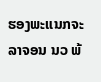ຮອງພະແນກຈະລາຈອນ ນວ ພ້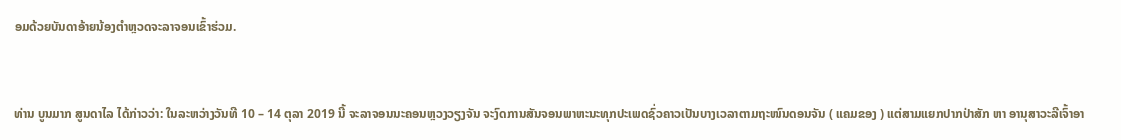ອມດ້ວຍບັນດາອ້າຍນ້ອງຕໍາຫຼວດຈະລາຈອນເຂົ້າຮ່ວມ.


ທ່ານ ບູນມາກ ສູນດາໄລ ໄດ້ກ່າວວ່າ: ໃນລະຫວ່າງວັນທີ 10 – 14 ຕຸລາ 2019 ນີ້ ຈະລາຈອນນະຄອນຫຼວງວຽງຈັນ ຈະງົດການສັນຈອນພາຫະນະທຸກປະເພດຊົ່ວຄາວເປັນບາງເວລາຕາມຖະໜົນດອນຈັນ ( ແຄມຂອງ ) ແຕ່ສາມແຍກປາກປ່າສັກ ຫາ ອານຸສາວະລີເຈົ້າອາ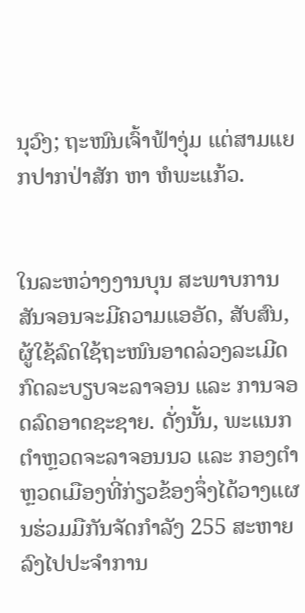ນຸວົງ; ຖະໜົນເຈົ້າຟ້າງຸ່ມ ແຕ່ສາມແຍກປາກປ່າສັກ ຫາ ຫໍພະແກ້ວ.


ໃນລະຫວ່າງງານບຸນ ສະພາບການສັນຈອນຈະມີຄວາມແອອັດ, ສັບສົນ, ຜູ້ໃຊ້ລົດໃຊ້ຖະໜົນອາດລ່ວງລະເມີດກົດລະບຽບຈະລາຈອນ ແລະ ການຈອດລົດອາດຊະຊາຍ. ດັ່ງນັ້ນ, ພະແນກຕໍາຫຼວດຈະລາຈອນນວ ແລະ ກອງຕໍາຫຼວດເມືອງທີ່ກ່ຽວຂ້ອງຈຶ່ງໄດ້ວາງແຜນຮ່ວມມືກັນຈັດກຳລັງ 255 ສະຫາຍ ລົງໄປປະຈຳການ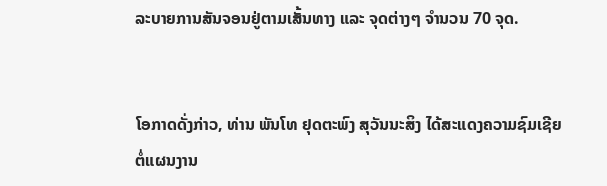ລະບາຍການສັນຈອນຢູ່ຕາມເສັ້ນທາງ ແລະ ຈຸດຕ່າງໆ ຈຳນວນ 70 ຈຸດ.


ໂອກາດດັ່ງກ່າວ, ທ່ານ ພັນໂທ ຢຸດຕະພົງ ສຸວັນນະສິງ ໄດ້ສະແດງຄວາມຊົມເຊີຍຕໍ່ແຜນງານ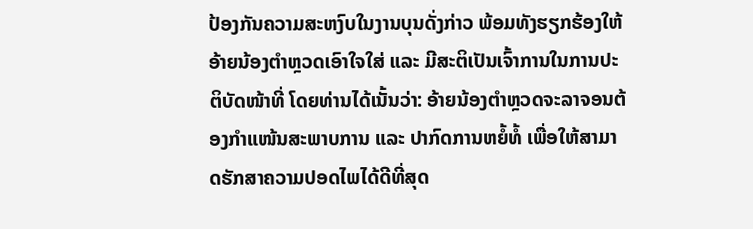ປ້ອງກັນຄວາມສະຫງົບໃນງານບຸນດັ່ງກ່າວ ພ້ອມທັງຮຽກຮ້ອງໃຫ້ອ້າຍນ້ອງຕຳຫຼວດເອົາໃຈໃສ່ ແລະ ມີສະຕິເປັນເຈົ້າການໃນການປະຕິບັດໜ້າທີ່ ໂດຍທ່ານໄດ້ເນັ້ນວ່າ: ອ້າຍນ້ອງຕຳຫຼວດຈະລາຈອນຕ້ອງກຳແໜ້ນສະພາບການ ແລະ ປາກົດການຫຍໍ້ທໍ້ ເພື່ອໃຫ້ສາມາດຮັກສາຄວາມປອດໄພໄດ້ດີທີ່ສຸດ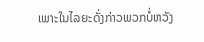ເພາະໃນໄລຍະດັ່ງກ່າວພວກບໍ່ຫວັງ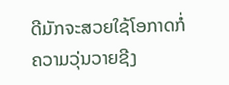ດີມັກຈະສວຍໃຊ້ໂອກາດກໍ່ຄວາມວຸ່ນວາຍຊີງ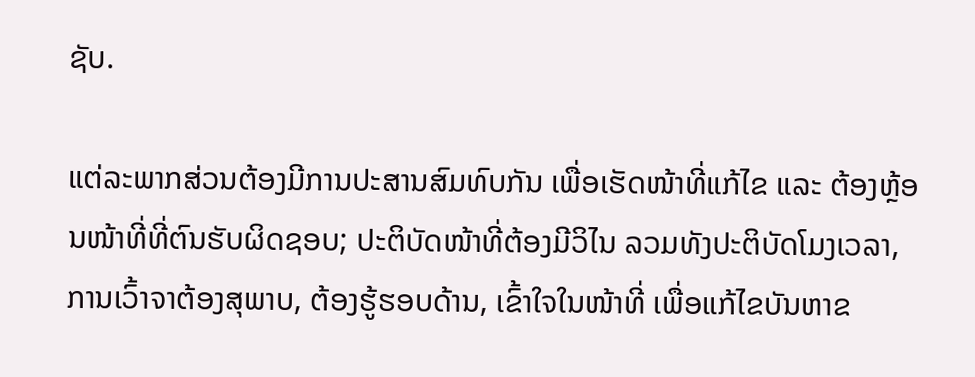ຊັບ.

ແຕ່ລະພາກສ່ວນຕ້ອງມີການປະສານສົມທົບກັນ ເພື່ອເຮັດໜ້າທີ່ແກ້ໄຂ ແລະ ຕ້ອງຫຼ້ອນໜ້າທີ່ທີ່ຕົນຮັບຜິດຊອບ; ປະຕິບັດໜ້າທີ່ຕ້ອງມີວິໄນ ລວມທັງປະຕິບັດໂມງເວລາ, ການເວົ້າຈາຕ້ອງສຸພາບ, ຕ້ອງຮູ້ຮອບດ້ານ, ເຂົ້າໃຈໃນໜ້າທີ່ ເພື່ອແກ້ໄຂບັນຫາຂ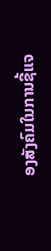ອງສັງຄົມໃນການຊີ້ແຈ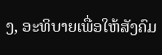ງ, ອະທິບາຍເພື່ອໃຫ້ສັງຄົມ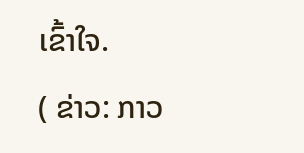ເຂົ້າໃຈ.
( ຂ່າວ: ກາວ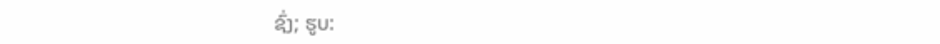ຊົ່ງ; ຮູບ: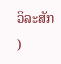ວິລະສັກ )